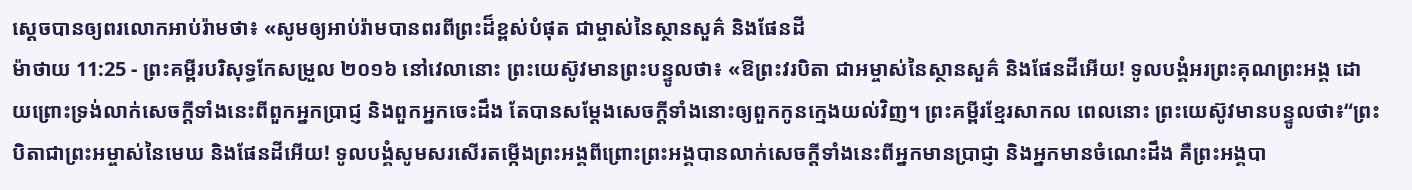ស្ដេចបានឲ្យពរលោកអាប់រ៉ាមថា៖ «សូមឲ្យអាប់រ៉ាមបានពរពីព្រះដ៏ខ្ពស់បំផុត ជាម្ចាស់នៃស្ថានសួគ៌ និងផែនដី
ម៉ាថាយ 11:25 - ព្រះគម្ពីរបរិសុទ្ធកែសម្រួល ២០១៦ នៅវេលានោះ ព្រះយេស៊ូវមានព្រះបន្ទូលថា៖ «ឱព្រះវរបិតា ជាអម្ចាស់នៃស្ថានសួគ៌ និងផែនដីអើយ! ទូលបង្គំអរព្រះគុណព្រះអង្គ ដោយព្រោះទ្រង់លាក់សេចក្តីទាំងនេះពីពួកអ្នកប្រាជ្ញ និងពួកអ្នកចេះដឹង តែបានសម្តែងសេចក្ដីទាំងនោះឲ្យពួកកូនក្មេងយល់វិញ។ ព្រះគម្ពីរខ្មែរសាកល ពេលនោះ ព្រះយេស៊ូវមានបន្ទូលថា៖“ព្រះបិតាជាព្រះអម្ចាស់នៃមេឃ និងផែនដីអើយ! ទូលបង្គំសូមសរសើរតម្កើងព្រះអង្គពីព្រោះព្រះអង្គបានលាក់សេចក្ដីទាំងនេះពីអ្នកមានប្រាជ្ញា និងអ្នកមានចំណេះដឹង គឺព្រះអង្គបា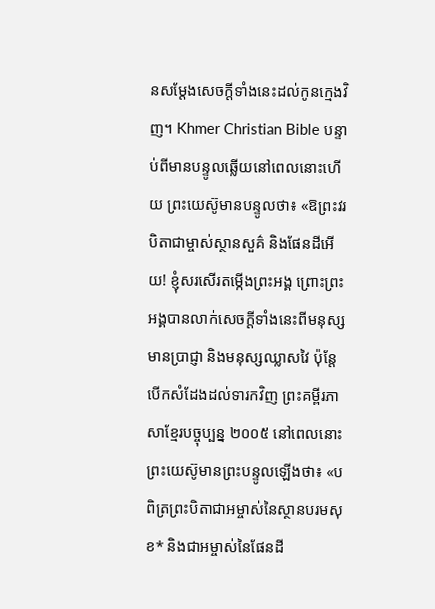នសម្ដែងសេចក្ដីទាំងនេះដល់កូនក្មេងវិញ។ Khmer Christian Bible បន្ទាប់ពីមានបន្ទូលឆ្លើយនៅពេលនោះហើយ ព្រះយេស៊ូមានបន្ទូលថា៖ «ឱព្រះវរបិតាជាម្ចាស់ស្ថានសួគ៌ និងផែនដីអើយ! ខ្ញុំសរសើរតម្កើងព្រះអង្គ ព្រោះព្រះអង្គបានលាក់សេចក្ដីទាំងនេះពីមនុស្សមានប្រាជ្ញា និងមនុស្សឈ្លាសវៃ ប៉ុន្ដែបើកសំដែងដល់ទារកវិញ ព្រះគម្ពីរភាសាខ្មែរបច្ចុប្បន្ន ២០០៥ នៅពេលនោះ ព្រះយេស៊ូមានព្រះបន្ទូលឡើងថា៖ «បពិត្រព្រះបិតាជាអម្ចាស់នៃស្ថានបរមសុខ* និងជាអម្ចាស់នៃផែនដី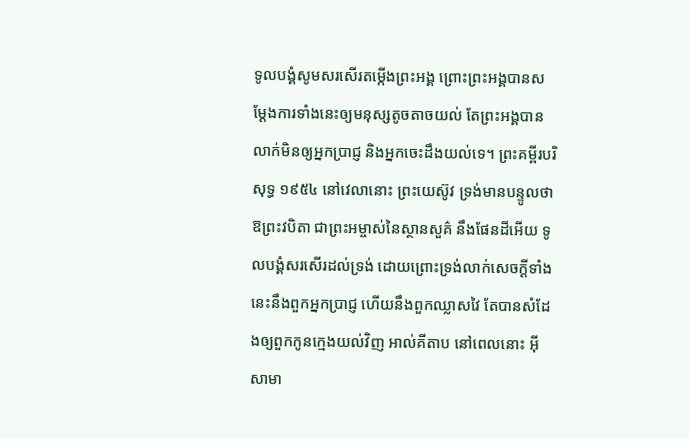ទូលបង្គំសូមសរសើរតម្កើងព្រះអង្គ ព្រោះព្រះអង្គបានសម្តែងការទាំងនេះឲ្យមនុស្សតូចតាចយល់ តែព្រះអង្គបានលាក់មិនឲ្យអ្នកប្រាជ្ញ និងអ្នកចេះដឹងយល់ទេ។ ព្រះគម្ពីរបរិសុទ្ធ ១៩៥៤ នៅវេលានោះ ព្រះយេស៊ូវ ទ្រង់មានបន្ទូលថា ឱព្រះវបិតា ជាព្រះអម្ចាស់នៃស្ថានសួគ៌ នឹងផែនដីអើយ ទូលបង្គំសរសើរដល់ទ្រង់ ដោយព្រោះទ្រង់លាក់សេចក្ដីទាំងនេះនឹងពួកអ្នកប្រាជ្ញ ហើយនឹងពួកឈ្លាសវៃ តែបានសំដែងឲ្យពួកកូនក្មេងយល់វិញ អាល់គីតាប នៅពេលនោះ អ៊ីសាមា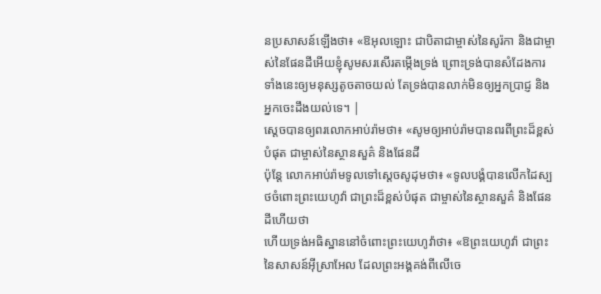នប្រសាសន៍ឡើងថា៖ «ឱអុលឡោះ ជាបិតាជាម្ចាស់នៃសូរ៉កា និងជាម្ចាស់នៃផែនដីអើយខ្ញុំសូមសរសើរតម្កើងទ្រង់ ព្រោះទ្រង់បានសំដែងការទាំងនេះឲ្យមនុស្សតូចតាចយល់ តែទ្រង់បានលាក់មិនឲ្យអ្នកប្រាជ្ញ និងអ្នកចេះដឹងយល់ទេ។ |
ស្ដេចបានឲ្យពរលោកអាប់រ៉ាមថា៖ «សូមឲ្យអាប់រ៉ាមបានពរពីព្រះដ៏ខ្ពស់បំផុត ជាម្ចាស់នៃស្ថានសួគ៌ និងផែនដី
ប៉ុន្ដែ លោកអាប់រ៉ាមទូលទៅស្តេចសូដុមថា៖ «ទូលបង្គំបានលើកដៃស្បថចំពោះព្រះយេហូវ៉ា ជាព្រះដ៏ខ្ពស់បំផុត ជាម្ចាស់នៃស្ថានសួគ៌ និងផែនដីហើយថា
ហើយទ្រង់អធិស្ឋាននៅចំពោះព្រះយេហូវ៉ាថា៖ «ឱព្រះយេហូវ៉ា ជាព្រះនៃសាសន៍អ៊ីស្រាអែល ដែលព្រះអង្គគង់ពីលើចេ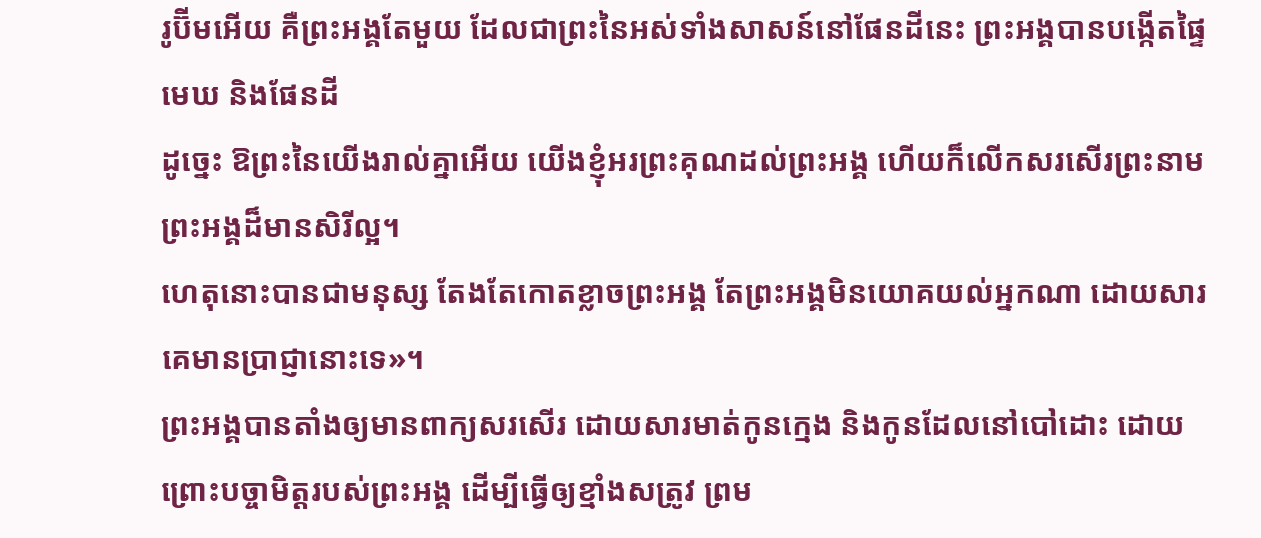រូប៊ីមអើយ គឺព្រះអង្គតែមួយ ដែលជាព្រះនៃអស់ទាំងសាសន៍នៅផែនដីនេះ ព្រះអង្គបានបង្កើតផ្ទៃមេឃ និងផែនដី
ដូច្នេះ ឱព្រះនៃយើងរាល់គ្នាអើយ យើងខ្ញុំអរព្រះគុណដល់ព្រះអង្គ ហើយក៏លើកសរសើរព្រះនាមព្រះអង្គដ៏មានសិរីល្អ។
ហេតុនោះបានជាមនុស្ស តែងតែកោតខ្លាចព្រះអង្គ តែព្រះអង្គមិនយោគយល់អ្នកណា ដោយសារគេមានប្រាជ្ញានោះទេ»។
ព្រះអង្គបានតាំងឲ្យមានពាក្យសរសើរ ដោយសារមាត់កូនក្មេង និងកូនដែលនៅបៅដោះ ដោយព្រោះបច្ចាមិត្តរបស់ព្រះអង្គ ដើម្បីធ្វើឲ្យខ្មាំងសត្រូវ ព្រម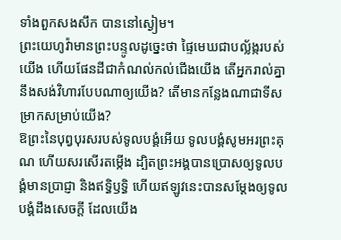ទាំងពួកសងសឹក បាននៅស្ងៀម។
ព្រះយេហូវ៉ាមានព្រះបន្ទូលដូច្នេះថា ផ្ទៃមេឃជាបល្ល័ង្ករបស់យើង ហើយផែនដីជាកំណល់កល់ជើងយើង តើអ្នករាល់គ្នានឹងសង់វិហារបែបណាឲ្យយើង? តើមានកន្លែងណាជាទីសម្រាកសម្រាប់យើង?
ឱព្រះនៃបុព្វបុរសរបស់ទូលបង្គំអើយ ទូលបង្គំសូមអរព្រះគុណ ហើយសរសើរតម្កើង ដ្បិតព្រះអង្គបានប្រោសឲ្យទូលបង្គំមានប្រាជ្ញា និងឥទ្ធិឫទ្ធិ ហើយឥឡូវនេះបានសម្ដែងឲ្យទូលបង្គំដឹងសេចក្ដី ដែលយើង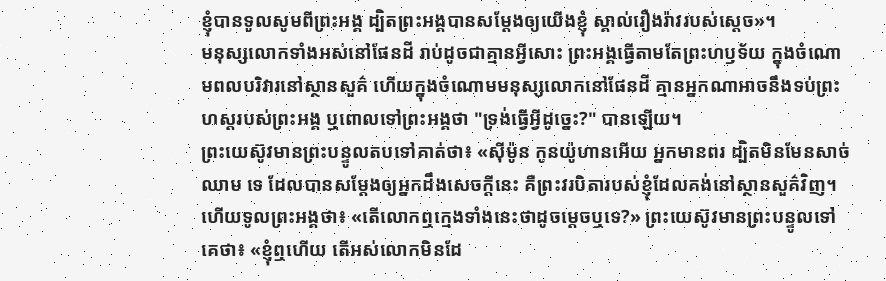ខ្ញុំបានទូលសូមពីព្រះអង្គ ដ្បិតព្រះអង្គបានសម្ដែងឲ្យយើងខ្ញុំ ស្គាល់រឿងរ៉ាវរបស់ស្តេច»។
មនុស្សលោកទាំងអស់នៅផែនដី រាប់ដូចជាគ្មានអ្វីសោះ ព្រះអង្គធ្វើតាមតែព្រះហឫទ័យ ក្នុងចំណោមពលបរិវារនៅស្ថានសួគ៌ ហើយក្នុងចំណោមមនុស្សលោកនៅផែនដី គ្មានអ្នកណាអាចនឹងទប់ព្រះហស្តរបស់ព្រះអង្គ ឬពោលទៅព្រះអង្គថា "ទ្រង់ធ្វើអ្វីដូច្នេះ?" បានឡើយ។
ព្រះយេស៊ូវមានព្រះបន្ទូលតបទៅគាត់ថា៖ «ស៊ីម៉ូន កូនយ៉ូហានអើយ អ្នកមានពរ ដ្បិតមិនមែនសាច់ឈាម ទេ ដែលបានសម្តែងឲ្យអ្នកដឹងសេចក្ដីនេះ គឺព្រះវរបិតារបស់ខ្ញុំដែលគង់នៅស្ថានសួគ៌វិញ។
ហើយទូលព្រះអង្គថា៖ «តើលោកឮក្មេងទាំងនេះថាដូចម្តេចឬទេ?» ព្រះយេស៊ូវមានព្រះបន្ទូលទៅគេថា៖ «ខ្ញុំឮហើយ តើអស់លោកមិនដែ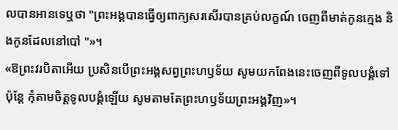លបានអានទេឬថា "ព្រះអង្គបានធ្វើឲ្យពាក្យសរសើរបានគ្រប់លក្ខណ៍ ចេញពីមាត់កូនក្មេង និងកូនដែលនៅបៅ "»។
«ឱព្រះវរបិតាអើយ ប្រសិនបើព្រះអង្គសព្វព្រះហឫទ័យ សូមយកពែងនេះចេញពីទូលបង្គំទៅ ប៉ុន្តែ កុំតាមចិត្តទូលបង្គំឡើយ សូមតាមតែព្រះហឫទ័យព្រះអង្គវិញ»។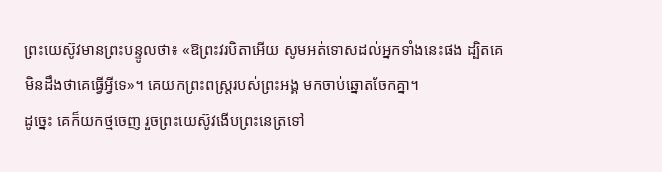ព្រះយេស៊ូវមានព្រះបន្ទូលថា៖ «ឱព្រះវរបិតាអើយ សូមអត់ទោសដល់អ្នកទាំងនេះផង ដ្បិតគេមិនដឹងថាគេធ្វើអ្វីទេ»។ គេយកព្រះពស្ត្ររបស់ព្រះអង្គ មកចាប់ឆ្នោតចែកគ្នា។
ដូច្នេះ គេក៏យកថ្មចេញ រួចព្រះយេស៊ូវងើបព្រះនេត្រទៅ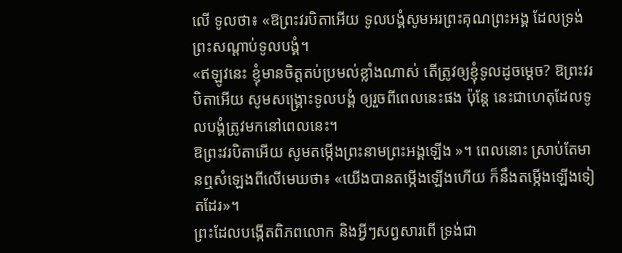លើ ទូលថា៖ «ឱព្រះវរបិតាអើយ ទូលបង្គំសូមអរព្រះគុណព្រះអង្គ ដែលទ្រង់ព្រះសណ្ដាប់ទូលបង្គំ។
«ឥឡូវនេះ ខ្ញុំមានចិត្តតប់ប្រមល់ខ្លាំងណាស់ តើត្រូវឲ្យខ្ញុំទូលដូចម្តេច? ឱព្រះវរបិតាអើយ សូមសង្គ្រោះទូលបង្គំ ឲ្យរួចពីពេលនេះផង ប៉ុន្តែ នេះជាហេតុដែលទូលបង្គំត្រូវមកនៅពេលនេះ។
ឱព្រះវរបិតាអើយ សូមតម្កើងព្រះនាមព្រះអង្គឡើង »។ ពេលនោះ ស្រាប់តែមានឮសំឡេងពីលើមេឃថា៖ «យើងបានតម្កើងឡើងហើយ ក៏នឹងតម្កើងឡើងទៀតដែរ»។
ព្រះដែលបង្កើតពិភពលោក និងអ្វីៗសព្វសារពើ ទ្រង់ជា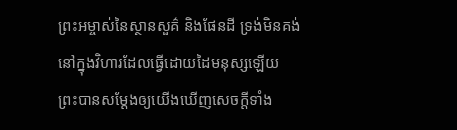ព្រះអម្ចាស់នៃស្ថានសួគ៌ និងផែនដី ទ្រង់មិនគង់នៅក្នុងវិហារដែលធ្វើដោយដៃមនុស្សឡើយ
ព្រះបានសម្ដែងឲ្យយើងឃើញសេចក្តីទាំង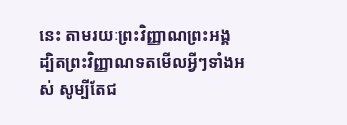នេះ តាមរយៈព្រះវិញ្ញាណព្រះអង្គ ដ្បិតព្រះវិញ្ញាណទតមើលអ្វីៗទាំងអស់ សូម្បីតែជ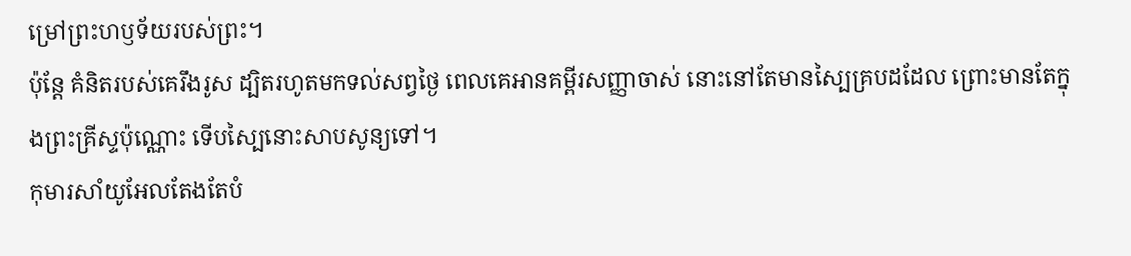ម្រៅព្រះហឫទ័យរបស់ព្រះ។
ប៉ុន្ដែ គំនិតរបស់គេរឹងរូស ដ្បិតរហូតមកទល់សព្វថ្ងៃ ពេលគេអានគម្ពីរសញ្ញាចាស់ នោះនៅតែមានស្បៃគ្របដដែល ព្រោះមានតែក្នុងព្រះគ្រីស្ទប៉ុណ្ណោះ ទើបស្បៃនោះសាបសូន្យទៅ។
កុមារសាំយូអែលតែងតែបំ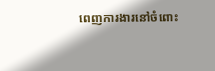ពេញការងារនៅចំពោះ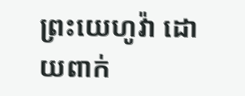ព្រះយេហូវ៉ា ដោយពាក់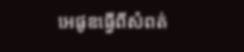អេផូឌធ្វើពីសំពត់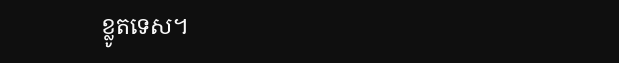ខ្លូតទេស។